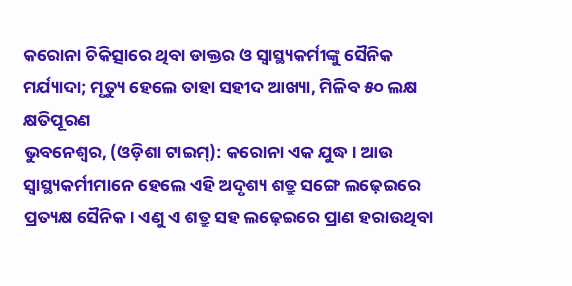କରୋନା ଚିକିତ୍ସାରେ ଥିବା ଡାକ୍ତର ଓ ସ୍ଵାସ୍ଥ୍ୟକର୍ମୀଙ୍କୁ ସୈନିକ ମର୍ଯ୍ୟାଦା; ମୃତ୍ୟୁ ହେଲେ ତାହା ସହୀଦ ଆଖ୍ୟା, ମିଳିବ ୫୦ ଲକ୍ଷ କ୍ଷତିପୂରଣ
ଭୁବନେଶ୍ଵର, (ଓଡ଼ିଶା ଟାଇମ୍): କରୋନା ଏକ ଯୁଦ୍ଧ। ଆଉ ସ୍ଵାସ୍ଥ୍ୟକର୍ମୀମାନେ ହେଲେ ଏହି ଅଦୃଶ୍ୟ ଶତ୍ରୁ ସଙ୍ଗେ ଲଢ଼େଇରେ ପ୍ରତ୍ୟକ୍ଷ ସୈନିକ। ଏଣୁ ଏ ଶତ୍ରୁ ସହ ଲଢ଼େଇରେ ପ୍ରାଣ ହରାଉଥିବା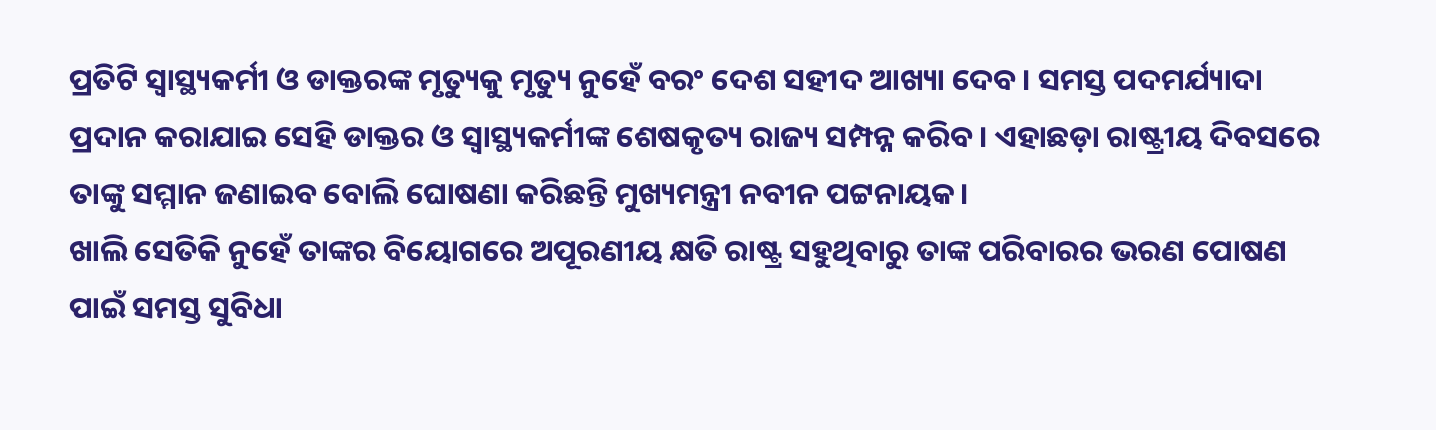ପ୍ରତିଟି ସ୍ଵାସ୍ଥ୍ୟକର୍ମୀ ଓ ଡାକ୍ତରଙ୍କ ମୃତ୍ୟୁକୁ ମୃତ୍ୟୁ ନୁହେଁ ବରଂ ଦେଶ ସହୀଦ ଆଖ୍ୟା ଦେବ। ସମସ୍ତ ପଦମର୍ଯ୍ୟାଦା ପ୍ରଦାନ କରାଯାଇ ସେହି ଡାକ୍ତର ଓ ସ୍ଵାସ୍ଥ୍ୟକର୍ମୀଙ୍କ ଶେଷକୃତ୍ୟ ରାଜ୍ୟ ସମ୍ପନ୍ନ କରିବ। ଏହାଛଡ଼ା ରାଷ୍ଟ୍ରୀୟ ଦିବସରେ ତାଙ୍କୁ ସମ୍ମାନ ଜଣାଇବ ବୋଲି ଘୋଷଣା କରିଛନ୍ତି ମୁଖ୍ୟମନ୍ତ୍ରୀ ନବୀନ ପଟ୍ଟନାୟକ।
ଖାଲି ସେତିକି ନୁହେଁ ତାଙ୍କର ବିୟୋଗରେ ଅପୂରଣୀୟ କ୍ଷତି ରାଷ୍ଟ୍ର ସହୁଥିବାରୁ ତାଙ୍କ ପରିବାରର ଭରଣ ପୋଷଣ ପାଇଁ ସମସ୍ତ ସୁବିଧା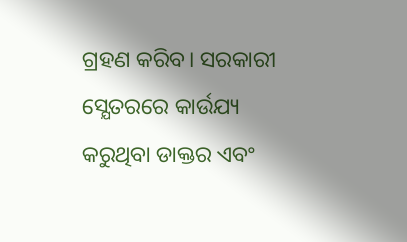ଗ୍ରହଣ କରିବ। ସରକାରୀ ସ୍ଯେତରରେ କାର୍ଉଯ୍ୟ କରୁଥିବା ଡାକ୍ତର ଏବଂ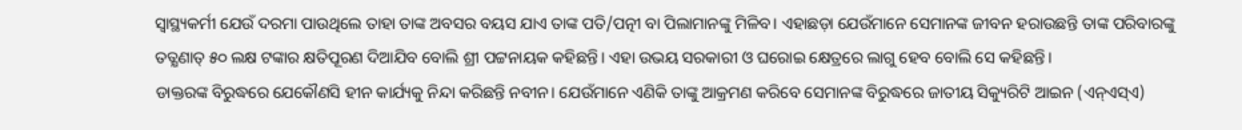ସ୍ଵାସ୍ଥ୍ୟକର୍ମୀ ଯେଉଁ ଦରମା ପାଉଥିଲେ ତାହା ତାଙ୍କ ଅବସର ବୟସ ଯାଏ ତାଙ୍କ ପତି/ପତ୍ନୀ ବା ପିଲାମାନଙ୍କୁ ମିଳିବ। ଏହାଛଡ଼ା ଯେଉଁମାନେ ସେମାନଙ୍କ ଜୀବନ ହରାଉଛନ୍ତି ତାଙ୍କ ପରିବାରଙ୍କୁ ତତ୍କ୍ଷଣାତ୍ ୫୦ ଲକ୍ଷ ଟଙ୍କାର କ୍ଷତିପୂରଣ ଦିଆଯିବ ବୋଲି ଶ୍ରୀ ପଟ୍ଟନାୟକ କହିଛନ୍ତି। ଏହା ଉଭୟ ସରକାରୀ ଓ ଘରୋଇ କ୍ଷେତ୍ରରେ ଲାଗୁ ହେବ ବୋଲି ସେ କହିଛନ୍ତି।
ଡାକ୍ତରଙ୍କ ବିରୁଦ୍ଧରେ ଯେକୌଣସି ହୀନ କାର୍ଯ୍ୟକୁ ନିନ୍ଦା କରିଛନ୍ତି ନବୀନ। ଯେଉଁମାନେ ଏଣିକି ତାଙ୍କୁ ଆକ୍ରମଣ କରିବେ ସେମାନଙ୍କ ବିରୁଦ୍ଧରେ ଜାତୀୟ ସିକ୍ୟୁରିଟି ଆଇନ (ଏନ୍ଏସ୍ଏ)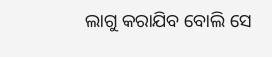ଲାଗୁ କରାଯିବ ବୋଲି ସେ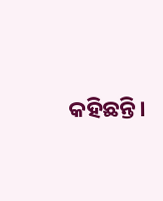କହିଛନ୍ତି।